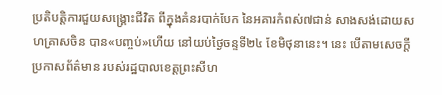ប្រតិបត្តិការជួយសង្គ្រោះជីវិត ពីក្នុងគំនរបាក់បែក នៃអគារកំពស់៧ជាន់ សាងសង់ដោយសហគ្រាសចិន បាន«បញ្ចប់»ហើយ នៅយប់ថ្ងៃចន្ទទី២៤ ខែមិថុនានេះ។ នេះ បើតាមសេចក្ដីប្រកាសព័ត៌មាន របស់រដ្ឋបាលខេត្តព្រះសីហ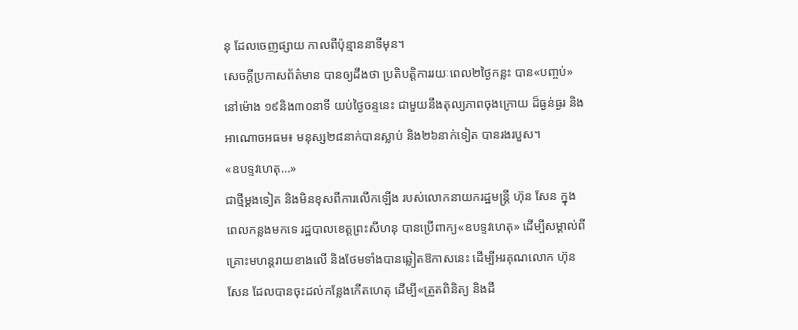នុ ដែលចេញផ្សាយ កាលពីប៉ុន្មាននាទីមុន។
សេចក្ដីប្រកាសព័ត៌មាន បានឲ្យដឹងថា ប្រតិបត្តិការរយៈពេល២ថ្ងៃកន្លះ បាន«បញ្ចប់»នៅម៉ោង ១៩និង៣០នាទី យប់ថ្ងៃចន្ទនេះ ជាមួយនឹងតុល្យភាពចុងក្រោយ ដ៏ធ្ងន់ធ្ងរ និងអាណោចអធម៖ មនុស្ស២៨នាក់បានស្លាប់ និង២៦នាក់ទៀត បានរងរបួស។
«ឧបទ្ទវហេតុ…»
ជាថ្មីម្ដងទៀត និងមិនខុសពីការលើកឡើង របស់លោកនាយករដ្ឋមន្ត្រី ហ៊ុន សែន ក្នុងពេលកន្លងមកទេ រដ្ឋបាលខេត្តព្រះសីហនុ បានប្រើពាក្យ«ឧបទ្ទវហេតុ» ដើម្បីសម្គាល់ពីគ្រោះមហន្តរាយខាងលើ និងថែមទាំងបានឆ្លៀតឱកាសនេះ ដើម្បីអរគុណលោក ហ៊ុន សែន ដែលបានចុះដល់កន្លែងកើតហេតុ ដើម្បី«ត្រួតពិនិត្យ និងដឹ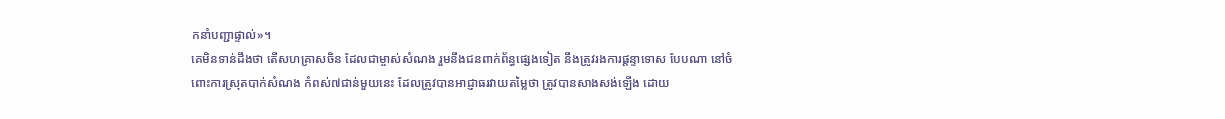កនាំបញ្ជាផ្ទាល់»។
គេមិនទាន់ដឹងថា តើសហគ្រាសចិន ដែលជាម្ចាស់សំណង រួមនឹងជនពាក់ព័ន្ធផ្សេងទៀត នឹងត្រូវរងការផ្តន្ទាទោស បែបណា នៅចំពោះការស្រុតបាក់សំណង កំពស់៧ជាន់មួយនេះ ដែលត្រូវបានអាជ្ញាធរវាយតម្លៃថា ត្រូវបានសាងសង់ឡើង ដោយ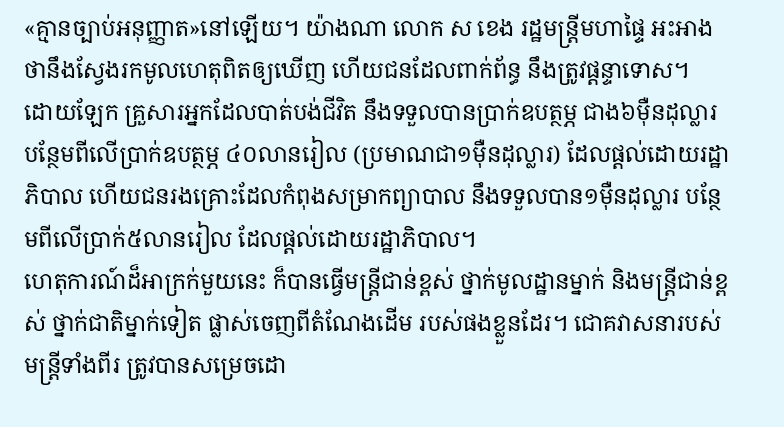«គ្មានច្បាប់អនុញ្ញាត»នៅឡើយ។ យ៉ាងណា លោក ស ខេង រដ្ឋមន្ត្រីមហាផ្ទៃ អះអាងថានឹងស្វែងរកមូលហេតុពិតឲ្យឃើញ ហើយជនដែលពាក់ព័ន្ធ នឹងត្រូវផ្ដន្ទាទោស។
ដោយឡែក គ្រួសារអ្នកដែលបាត់បង់ជីវិត នឹងទទួលបានប្រាក់ឧបត្ថម្ភ ជាង៦ម៉ឺនដុល្លារ បន្ថែមពីលើប្រាក់ឧបត្ថម្ភ ៤០លានរៀល (ប្រមាណជា១ម៉ឺនដុល្លារ) ដែលផ្ដល់ដោយរដ្ឋាភិបាល ហើយជនរងគ្រោះដែលកំពុងសម្រាកព្យាបាល នឹងទទួលបាន១ម៉ឺនដុល្លារ បន្ថែមពីលើប្រាក់៥លានរៀល ដែលផ្ដល់ដោយរដ្ឋាភិបាល។
ហេតុការណ៍ដ៏អាក្រក់មួយនេះ ក៏បានធ្វើមន្ត្រីជាន់ខ្ពស់ ថ្នាក់មូលដ្ឋានម្នាក់ និងមន្ត្រីជាន់ខ្ពស់ ថ្នាក់ជាតិម្នាក់ទៀត ផ្លាស់ចេញពីតំណែងដើម របស់ផងខ្លួនដែរ។ ជោគវាសនារបស់មន្ត្រីទាំងពីរ ត្រូវបានសម្រេចដោ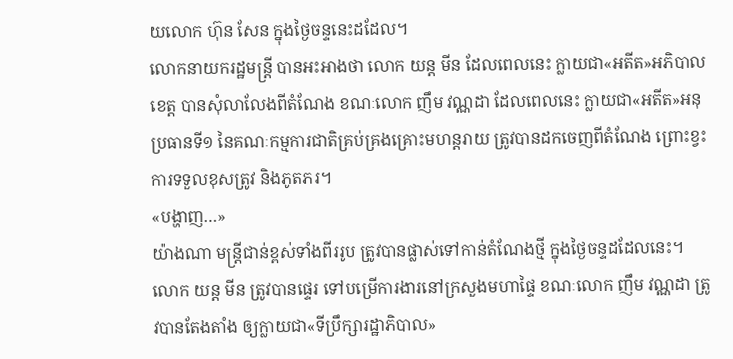យលោក ហ៊ុន សែន ក្នុងថ្ងៃចន្ទនេះដដែល។
លោកនាយករដ្ឋមន្ត្រី បានអះអាងថា លោក យន្ដ មីន ដែលពេលនេះ ក្លាយជា«អតីត»អភិបាលខេត្ត បានសុំលាលែងពីតំណែង ខណៈលោក ញឹម វណ្ណដា ដែលពេលនេះ ក្លាយជា«អតីត»អនុប្រធានទី១ នៃគណៈកម្មការជាតិគ្រប់គ្រងគ្រោះមហន្តរាយ ត្រូវបានដកចេញពីតំណែង ព្រោះខ្វះការទទួលខុសត្រូវ និងភូតភរ។
«បង្ហាញ…»
យ៉ាងណា មន្ត្រីជាន់ខ្ពស់ទាំងពីររូប ត្រូវបានផ្លាស់ទៅកាន់តំណែងថ្មី ក្នុងថ្ងៃចន្ទដដែលនេះ។ លោក យន្ត មីន ត្រូវបានផ្ទេរ ទៅបម្រើការងារនៅក្រសួងមហាផ្ទៃ ខណៈលោក ញឹម វណ្ណដា ត្រូវបានតែងតាំង ឲ្យក្លាយជា«ទីប្រឹក្សារដ្ឋាភិបាល»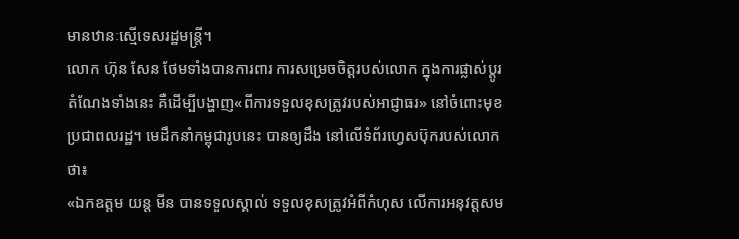មានឋានៈស្មើទេសរដ្ឋមន្ត្រី។
លោក ហ៊ុន សែន ថែមទាំងបានការពារ ការសម្រេចចិត្តរបស់លោក ក្នុងការផ្លាស់ប្ដូរតំណែងទាំងនេះ គឺដើម្បីបង្ហាញ«ពីការទទួលខុសត្រូវរបស់អាជ្ញាធរ» នៅចំពោះមុខប្រជាពលរដ្ឋ។ មេដឹកនាំកម្ពុជារូបនេះ បានឲ្យដឹង នៅលើទំព័រហ្វេសប៊ុករបស់លោកថា៖
«ឯកឧត្តម យន្ត មីន បានទទួលស្គាល់ ទទួលខុសត្រូវអំពីកំហុស លើការអនុវត្តសម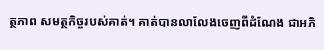ត្ថភាព សមត្ថកិច្ចរបស់គាត់។ គាត់បានលាលែងចេញពីដំណែង ជាអភិ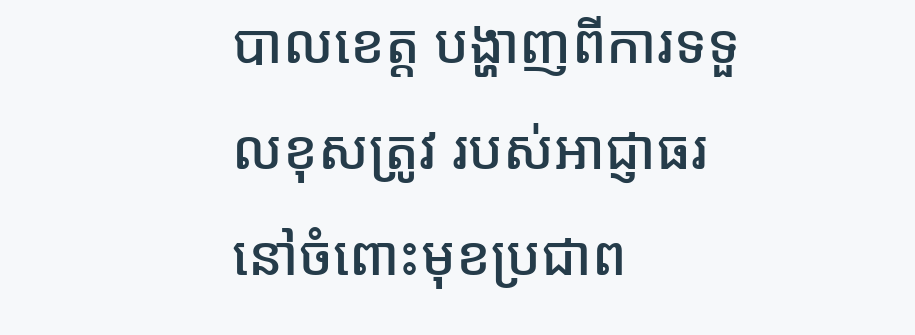បាលខេត្ត បង្ហាញពីការទទួលខុសត្រូវ របស់អាជ្ញាធរ នៅចំពោះមុខប្រជាព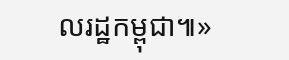លរដ្ឋកម្ពុជា៕»